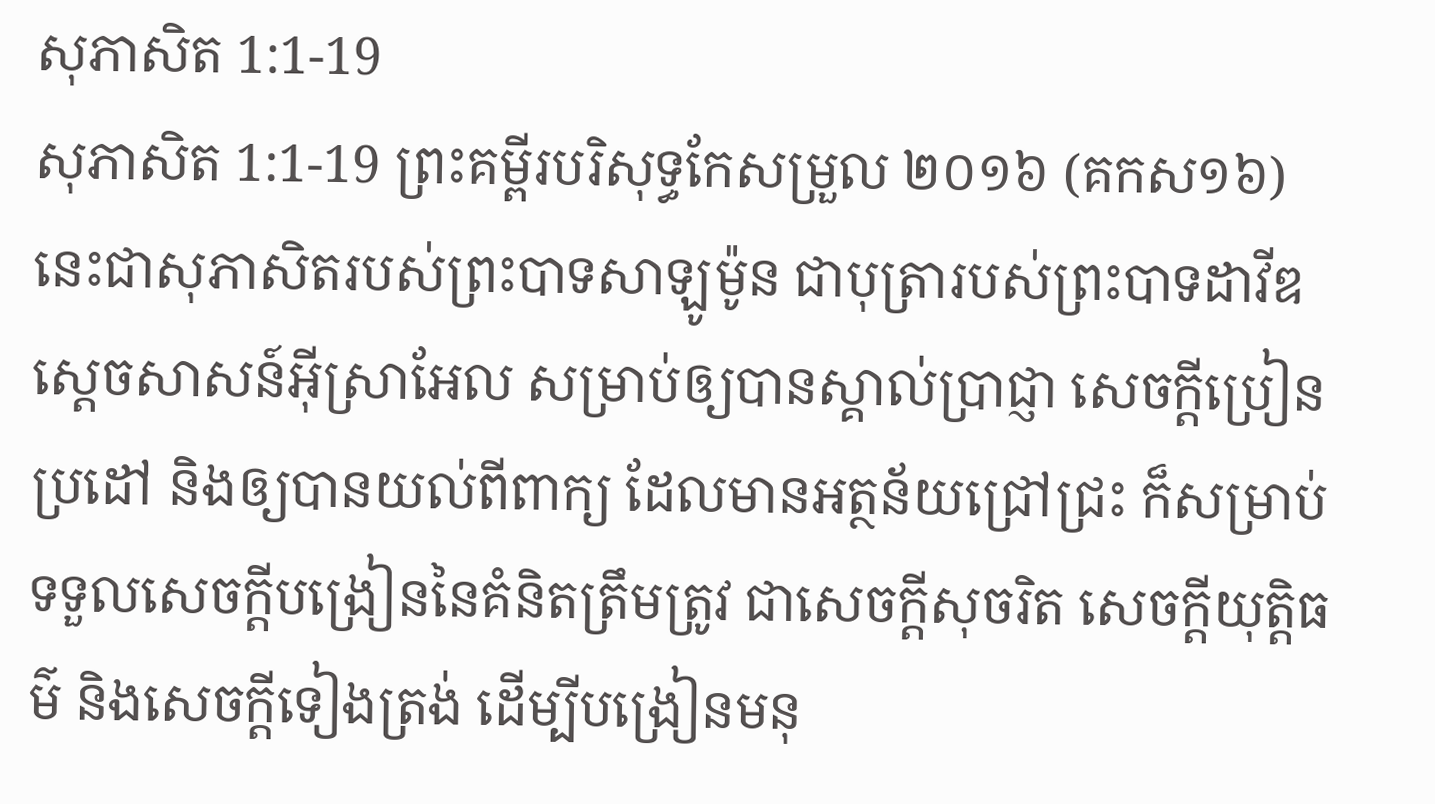សុភាសិត 1:1-19
សុភាសិត 1:1-19 ព្រះគម្ពីរបរិសុទ្ធកែសម្រួល ២០១៦ (គកស១៦)
នេះជាសុភាសិតរបស់ព្រះបាទសាឡូម៉ូន ជាបុត្រារបស់ព្រះបាទដាវីឌ ស្តេចសាសន៍អ៊ីស្រាអែល សម្រាប់ឲ្យបានស្គាល់ប្រាជ្ញា សេចក្ដីប្រៀនប្រដៅ និងឲ្យបានយល់ពីពាក្យ ដែលមានអត្ថន័យជ្រៅជ្រះ ក៏សម្រាប់ទទួលសេចក្ដីបង្រៀននៃគំនិតត្រឹមត្រូវ ជាសេចក្ដីសុចរិត សេចក្ដីយុត្តិធម៌ និងសេចក្ដីទៀងត្រង់ ដើម្បីបង្រៀនមនុ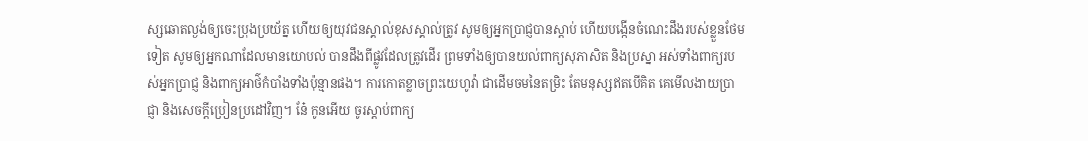ស្សឆោតល្ងង់ឲ្យចេះប្រុងប្រយ័ត្ន ហើយឲ្យយុវជនស្គាល់ខុសស្គាល់ត្រូវ សូមឲ្យអ្នកប្រាជ្ញបានស្តាប់ ហើយបង្កើនចំណេះដឹងរបស់ខ្លួនថែមទៀត សូមឲ្យអ្នកណាដែលមានយោបល់ បានដឹងពីផ្លូវដែលត្រូវដើរ ព្រមទាំងឲ្យបានយល់ពាក្យសុភាសិត និងប្រស្នា អស់ទាំងពាក្យរបស់អ្នកប្រាជ្ញ និងពាក្យអាថ៌កំបាំងទាំងប៉ុន្មានផង។ ការកោតខ្លាចព្រះយេហូវ៉ា ជាដើមចមនៃតម្រិះ តែមនុស្សឥតបើគិត គេមើលងាយប្រាជ្ញា និងសេចក្ដីប្រៀនប្រដៅវិញ។ នែ៎ កូនអើយ ចូរស្តាប់ពាក្យ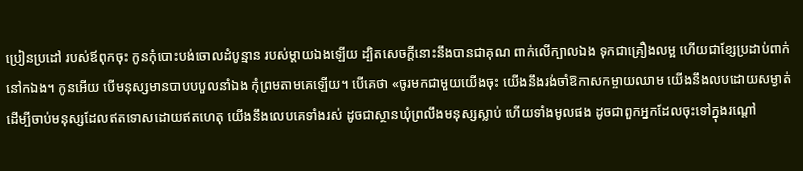ប្រៀនប្រដៅ របស់ឪពុកចុះ កូនកុំបោះបង់ចោលដំបូន្មាន របស់ម្តាយឯងឡើយ ដ្បិតសេចក្ដីនោះនឹងបានជាគុណ ពាក់លើក្បាលឯង ទុកជាគ្រឿងលម្អ ហើយជាខ្សែប្រដាប់ពាក់នៅកឯង។ កូនអើយ បើមនុស្សមានបាបបបួលនាំឯង កុំព្រមតាមគេឡើយ។ បើគេថា «ចូរមកជាមួយយើងចុះ យើងនឹងរង់ចាំឱកាសកម្ចាយឈាម យើងនឹងលបដោយសម្ងាត់ ដើម្បីចាប់មនុស្សដែលឥតទោសដោយឥតហេតុ យើងនឹងលេបគេទាំងរស់ ដូចជាស្ថានឃុំព្រលឹងមនុស្សស្លាប់ ហើយទាំងមូលផង ដូចជាពួកអ្នកដែលចុះទៅក្នុងរណ្តៅ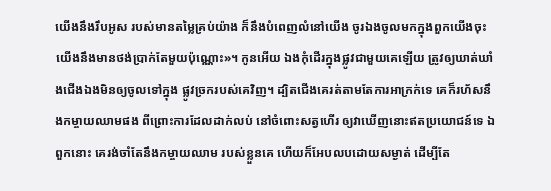យើងនឹងរឹបអូស របស់មានតម្លៃគ្រប់យ៉ាង ក៏នឹងបំពេញលំនៅយើង ចូរឯងចូលមកក្នុងពួកយើងចុះ យើងនឹងមានថង់ប្រាក់តែមួយប៉ុណ្ណោះ»។ កូនអើយ ឯងកុំដើរក្នុងផ្លូវជាមួយគេឡើយ ត្រូវឲ្យឃាត់ឃាំងជើងឯងមិនឲ្យចូលទៅក្នុង ផ្លូវច្រករបស់គេវិញ។ ដ្បិតជើងគេរត់តាមតែការអាក្រក់ទេ គេក៏រហ័សនឹងកម្ចាយឈាមផង ពីព្រោះការដែលដាក់លប់ នៅចំពោះសត្វហើរ ឲ្យវាឃើញនោះឥតប្រយោជន៍ទេ ឯពួកនោះ គេរង់ចាំតែនឹងកម្ចាយឈាម របស់ខ្លួនគេ ហើយក៏អែបលបដោយសម្ងាត់ ដើម្បីតែ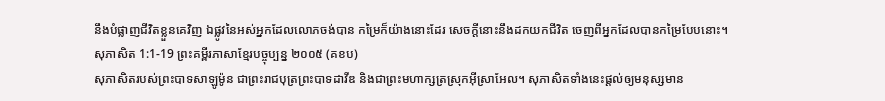នឹងបំផ្លាញជីវិតខ្លួនគេវិញ ឯផ្លូវនៃអស់អ្នកដែលលោភចង់បាន កម្រៃក៏យ៉ាងនោះដែរ សេចក្ដីនោះនឹងដកយកជីវិត ចេញពីអ្នកដែលបានកម្រៃបែបនោះ។
សុភាសិត 1:1-19 ព្រះគម្ពីរភាសាខ្មែរបច្ចុប្បន្ន ២០០៥ (គខប)
សុភាសិតរបស់ព្រះបាទសាឡូម៉ូន ជាព្រះរាជបុត្រព្រះបាទដាវីឌ និងជាព្រះមហាក្សត្រស្រុកអ៊ីស្រាអែល។ សុភាសិតទាំងនេះផ្ដល់ឲ្យមនុស្សមាន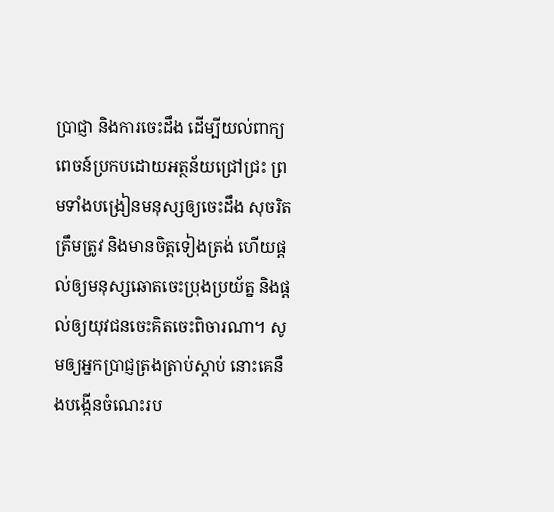ប្រាជ្ញា និងការចេះដឹង ដើម្បីយល់ពាក្យពេចន៍ប្រកបដោយអត្ថន័យជ្រៅជ្រះ ព្រមទាំងបង្រៀនមនុស្សឲ្យចេះដឹង សុចរិត ត្រឹមត្រូវ និងមានចិត្តទៀងត្រង់ ហើយផ្ដល់ឲ្យមនុស្សឆោតចេះប្រុងប្រយ័ត្ន និងផ្ដល់ឲ្យយុវជនចេះគិតចេះពិចារណា។ សូមឲ្យអ្នកប្រាជ្ញត្រងត្រាប់ស្ដាប់ នោះគេនឹងបង្កើនចំណេះរប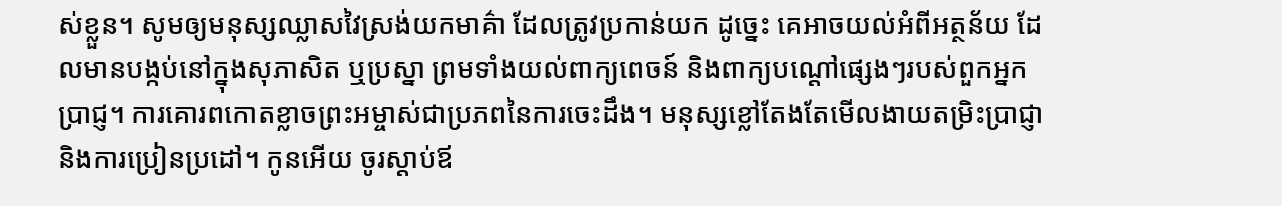ស់ខ្លួន។ សូមឲ្យមនុស្សឈ្លាសវៃស្រង់យកមាគ៌ា ដែលត្រូវប្រកាន់យក ដូច្នេះ គេអាចយល់អំពីអត្ថន័យ ដែលមានបង្កប់នៅក្នុងសុភាសិត ឬប្រស្នា ព្រមទាំងយល់ពាក្យពេចន៍ និងពាក្យបណ្ដៅផ្សេងៗរបស់ពួកអ្នកប្រាជ្ញ។ ការគោរពកោតខ្លាចព្រះអម្ចាស់ជាប្រភពនៃការចេះដឹង។ មនុស្សខ្លៅតែងតែមើលងាយតម្រិះប្រាជ្ញា និងការប្រៀនប្រដៅ។ កូនអើយ ចូរស្ដាប់ឪ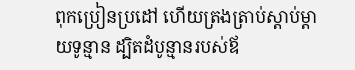ពុកប្រៀនប្រដៅ ហើយត្រងត្រាប់ស្ដាប់ម្ដាយទូន្មាន ដ្បិតដំបូន្មានរបស់ឪ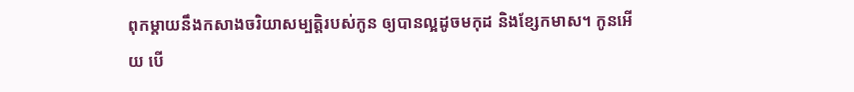ពុកម្ដាយនឹងកសាងចរិយាសម្បត្តិរបស់កូន ឲ្យបានល្អដូចមកុដ និងខ្សែកមាស។ កូនអើយ បើ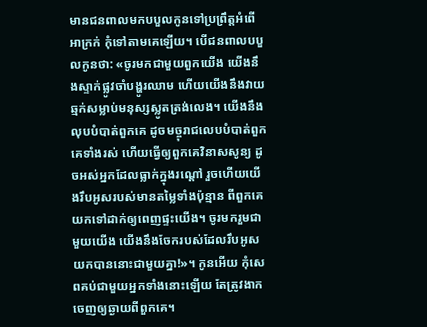មានជនពាលមកបបួលកូនទៅប្រព្រឹត្តអំពើអាក្រក់ កុំទៅតាមគេឡើយ។ បើជនពាលបបួលកូនថា: «ចូរមកជាមួយពួកយើង យើងនឹងស្ទាក់ផ្លូវចាំបង្ហូរឈាម ហើយយើងនឹងវាយឆ្មក់សម្លាប់មនុស្សស្លូតត្រង់លេង។ យើងនឹងលុបបំបាត់ពួកគេ ដូចមច្ចុរាជលេបបំបាត់ពួកគេទាំងរស់ ហើយធ្វើឲ្យពួកគេវិនាសសូន្យ ដូចអស់អ្នកដែលធ្លាក់ក្នុងរណ្ដៅ រួចហើយយើងរឹបអូសរបស់មានតម្លៃទាំងប៉ុន្មាន ពីពួកគេយកទៅដាក់ឲ្យពេញផ្ទះយើង។ ចូរមករួមជាមួយយើង យើងនឹងចែករបស់ដែលរឹបអូសយកបាននោះជាមួយគ្នា!»។ កូនអើយ កុំសេពគប់ជាមួយអ្នកទាំងនោះឡើយ តែត្រូវងាកចេញឲ្យឆ្ងាយពីពួកគេ។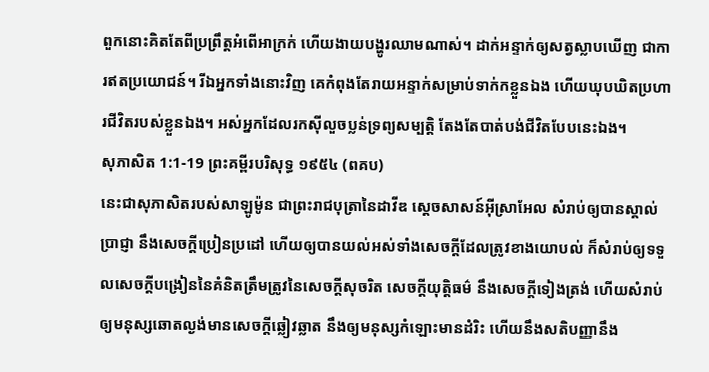ពួកនោះគិតតែពីប្រព្រឹត្តអំពើអាក្រក់ ហើយងាយបង្ហូរឈាមណាស់។ ដាក់អន្ទាក់ឲ្យសត្វស្លាបឃើញ ជាការឥតប្រយោជន៍។ រីឯអ្នកទាំងនោះវិញ គេកំពុងតែរាយអន្ទាក់សម្រាប់ទាក់កខ្លួនឯង ហើយឃុបឃិតប្រហារជីវិតរបស់ខ្លួនឯង។ អស់អ្នកដែលរកស៊ីលួចប្លន់ទ្រព្យសម្បត្តិ តែងតែបាត់បង់ជីវិតបែបនេះឯង។
សុភាសិត 1:1-19 ព្រះគម្ពីរបរិសុទ្ធ ១៩៥៤ (ពគប)
នេះជាសុភាសិតរបស់សាឡូម៉ូន ជាព្រះរាជបុត្រានៃដាវីឌ ស្តេចសាសន៍អ៊ីស្រាអែល សំរាប់ឲ្យបានស្គាល់ប្រាជ្ញា នឹងសេចក្ដីប្រៀនប្រដៅ ហើយឲ្យបានយល់អស់ទាំងសេចក្ដីដែលត្រូវខាងយោបល់ ក៏សំរាប់ឲ្យទទួលសេចក្ដីបង្រៀននៃគំនិតត្រឹមត្រូវនៃសេចក្ដីសុចរិត សេចក្ដីយុត្តិធម៌ នឹងសេចក្ដីទៀងត្រង់ ហើយសំរាប់ឲ្យមនុស្សឆោតល្ងង់មានសេចក្ដីឆ្លៀវឆ្លាត នឹងឲ្យមនុស្សកំឡោះមានដំរិះ ហើយនឹងសតិបញ្ញានឹង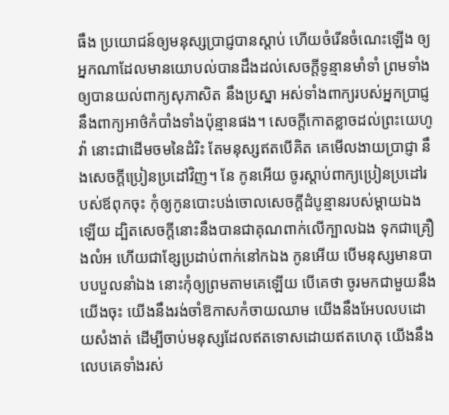ធឹង ប្រយោជន៍ឲ្យមនុស្សប្រាជ្ញបានស្តាប់ ហើយចំរើនចំណេះឡើង ឲ្យអ្នកណាដែលមានយោបល់បានដឹងដល់សេចក្ដីទូន្មានមាំទាំ ព្រមទាំងឲ្យបានយល់ពាក្យសុភាសិត នឹងប្រស្នា អស់ទាំងពាក្យរបស់អ្នកប្រាជ្ញ នឹងពាក្យអាថ៌កំបាំងទាំងប៉ុន្មានផង។ សេចក្ដីកោតខ្លាចដល់ព្រះយេហូវ៉ា នោះជាដើមចមនៃដំរិះ តែមនុស្សឥតបើគិត គេមើលងាយប្រាជ្ញា នឹងសេចក្ដីប្រៀនប្រដៅវិញ។ នែ កូនអើយ ចូរស្តាប់ពាក្យប្រៀនប្រដៅរបស់ឪពុកចុះ កុំឲ្យកូនបោះបង់ចោលសេចក្ដីដំបូន្មានរបស់ម្តាយឯងឡើយ ដ្បិតសេចក្ដីនោះនឹងបានជាគុណពាក់លើក្បាលឯង ទុកជាគ្រឿងលំអ ហើយជាខ្សែប្រដាប់ពាក់នៅកឯង កូនអើយ បើមនុស្សមានបាបបបួលនាំឯង នោះកុំឲ្យព្រមតាមគេឡើយ បើគេថា ចូរមកជាមួយនឹងយើងចុះ យើងនឹងរង់ចាំឱកាសកំចាយឈាម យើងនឹងអែបលបដោយសំងាត់ ដើម្បីចាប់មនុស្សដែលឥតទោសដោយឥតហេតុ យើងនឹងលេបគេទាំងរស់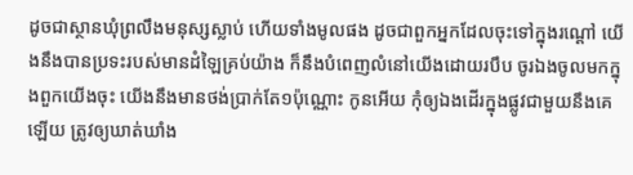ដូចជាស្ថានឃុំព្រលឹងមនុស្សស្លាប់ ហើយទាំងមូលផង ដូចជាពួកអ្នកដែលចុះទៅក្នុងរណ្តៅ យើងនឹងបានប្រទះរបស់មានដំឡៃគ្រប់យ៉ាង ក៏នឹងបំពេញលំនៅយើងដោយរបឹប ចូរឯងចូលមកក្នុងពួកយើងចុះ យើងនឹងមានថង់ប្រាក់តែ១ប៉ុណ្ណោះ កូនអើយ កុំឲ្យឯងដើរក្នុងផ្លូវជាមួយនឹងគេឡើយ ត្រូវឲ្យឃាត់ឃាំង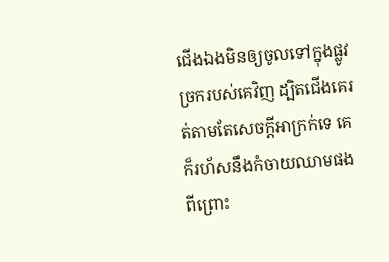ជើងឯងមិនឲ្យចូលទៅក្នុងផ្លូវច្រករបស់គេវិញ ដ្បិតជើងគេរត់តាមតែសេចក្ដីអាក្រក់ទេ គេក៏រហ័សនឹងកំចាយឈាមផង ពីព្រោះ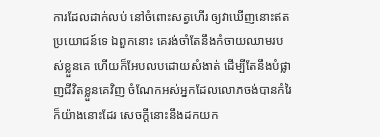ការដែលដាក់លប់ នៅចំពោះសត្វហើរ ឲ្យវាឃើញនោះឥតប្រយោជន៍ទេ ឯពួកនោះ គេរង់ចាំតែនឹងកំចាយឈាមរបស់ខ្លួនគេ ហើយក៏អែបលបដោយសំងាត់ ដើម្បីតែនឹងបំផ្លាញជីវិតខ្លួនគេវិញ ចំណែកអស់អ្នកដែលលោភចង់បានកំរៃក៏យ៉ាងនោះដែរ សេចក្ដីនោះនឹងដកយក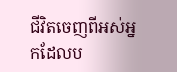ជីវិតចេញពីអស់អ្នកដែលប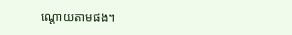ណ្តោយតាមផង។